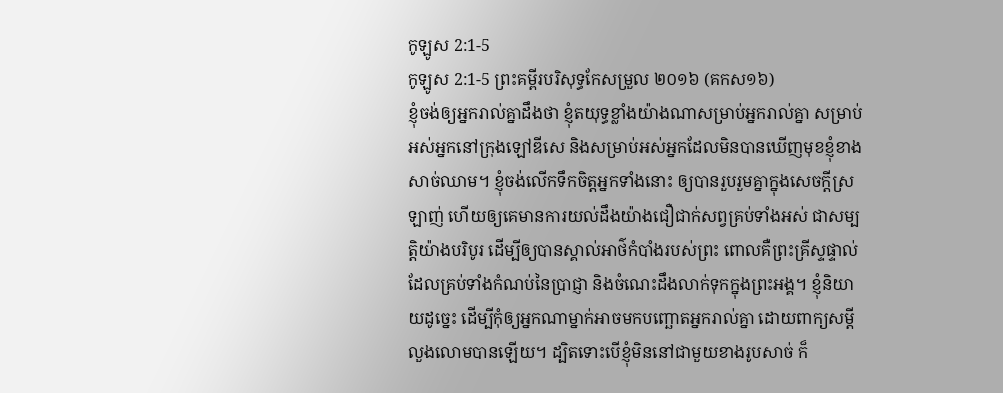កូឡូស 2:1-5
កូឡូស 2:1-5 ព្រះគម្ពីរបរិសុទ្ធកែសម្រួល ២០១៦ (គកស១៦)
ខ្ញុំចង់ឲ្យអ្នករាល់គ្នាដឹងថា ខ្ញុំតយុទ្ធខ្លាំងយ៉ាងណាសម្រាប់អ្នករាល់គ្នា សម្រាប់អស់អ្នកនៅក្រុងឡៅឌីសេ និងសម្រាប់អស់អ្នកដែលមិនបានឃើញមុខខ្ញុំខាងសាច់ឈាម។ ខ្ញុំចង់លើកទឹកចិត្តអ្នកទាំងនោះ ឲ្យបានរួបរួមគ្នាក្នុងសេចក្តីស្រឡាញ់ ហើយឲ្យគេមានការយល់ដឹងយ៉ាងជឿជាក់សព្វគ្រប់ទាំងអស់ ជាសម្បត្តិយ៉ាងបរិបូរ ដើម្បីឲ្យបានស្គាល់អាថ៌កំបាំងរបស់ព្រះ ពោលគឺព្រះគ្រីស្ទផ្ទាល់ ដែលគ្រប់ទាំងកំណប់នៃប្រាជ្ញា និងចំណេះដឹងលាក់ទុកក្នុងព្រះអង្គ។ ខ្ញុំនិយាយដូច្នេះ ដើម្បីកុំឲ្យអ្នកណាម្នាក់អាចមកបញ្ឆោតអ្នករាល់គ្នា ដោយពាក្យសម្ដីលួងលោមបានឡើយ។ ដ្បិតទោះបើខ្ញុំមិននៅជាមួយខាងរូបសាច់ ក៏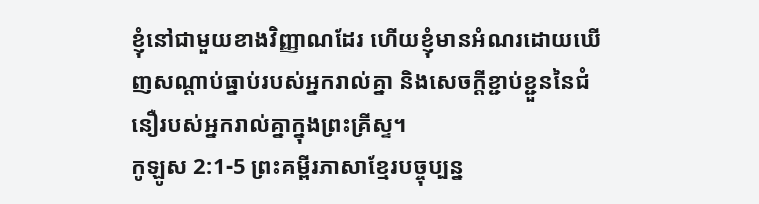ខ្ញុំនៅជាមួយខាងវិញ្ញាណដែរ ហើយខ្ញុំមានអំណរដោយឃើញសណ្តាប់ធ្នាប់របស់អ្នករាល់គ្នា និងសេចក្តីខ្ជាប់ខ្ជួននៃជំនឿរបស់អ្នករាល់គ្នាក្នុងព្រះគ្រីស្ទ។
កូឡូស 2:1-5 ព្រះគម្ពីរភាសាខ្មែរបច្ចុប្បន្ន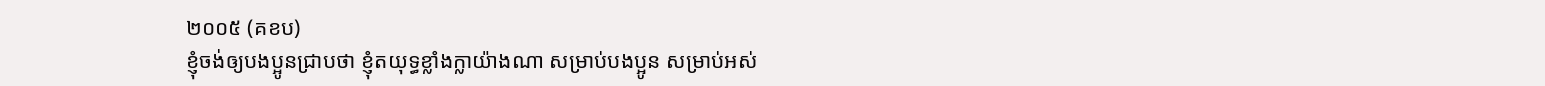២០០៥ (គខប)
ខ្ញុំចង់ឲ្យបងប្អូនជ្រាបថា ខ្ញុំតយុទ្ធខ្លាំងក្លាយ៉ាងណា សម្រាប់បងប្អូន សម្រាប់អស់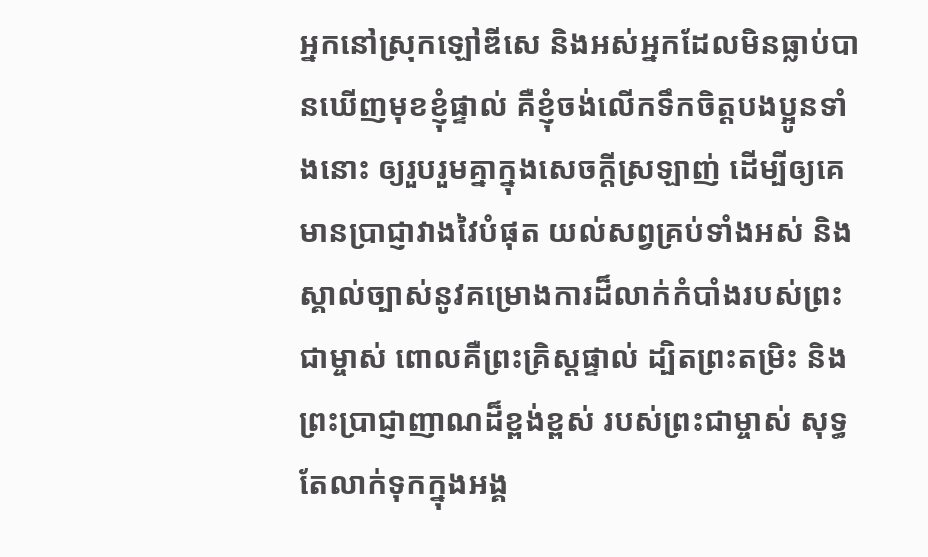អ្នកនៅស្រុកឡៅឌីសេ និងអស់អ្នកដែលមិនធ្លាប់បានឃើញមុខខ្ញុំផ្ទាល់ គឺខ្ញុំចង់លើកទឹកចិត្តបងប្អូនទាំងនោះ ឲ្យរួបរួមគ្នាក្នុងសេចក្ដីស្រឡាញ់ ដើម្បីឲ្យគេមានប្រាជ្ញាវាងវៃបំផុត យល់សព្វគ្រប់ទាំងអស់ និងស្គាល់ច្បាស់នូវគម្រោងការដ៏លាក់កំបាំងរបស់ព្រះជាម្ចាស់ ពោលគឺព្រះគ្រិស្តផ្ទាល់ ដ្បិតព្រះតម្រិះ និងព្រះប្រាជ្ញាញាណដ៏ខ្ពង់ខ្ពស់ របស់ព្រះជាម្ចាស់ សុទ្ធតែលាក់ទុកក្នុងអង្គ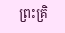ព្រះគ្រិ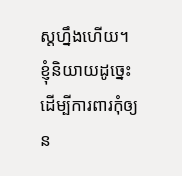ស្តហ្នឹងហើយ។ ខ្ញុំនិយាយដូច្នេះ ដើម្បីការពារកុំឲ្យន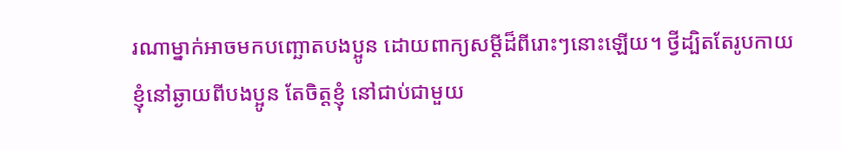រណាម្នាក់អាចមកបញ្ឆោតបងប្អូន ដោយពាក្យសម្ដីដ៏ពីរោះៗនោះឡើយ។ ថ្វីដ្បិតតែរូបកាយខ្ញុំនៅឆ្ងាយពីបងប្អូន តែចិត្តខ្ញុំ នៅជាប់ជាមួយ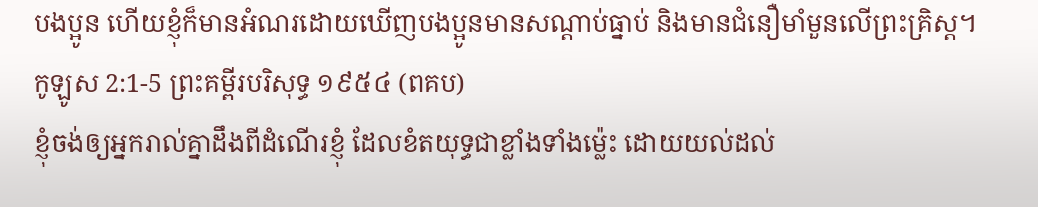បងប្អូន ហើយខ្ញុំក៏មានអំណរដោយឃើញបងប្អូនមានសណ្ដាប់ធ្នាប់ និងមានជំនឿមាំមួនលើព្រះគ្រិស្ត។
កូឡូស 2:1-5 ព្រះគម្ពីរបរិសុទ្ធ ១៩៥៤ (ពគប)
ខ្ញុំចង់ឲ្យអ្នករាល់គ្នាដឹងពីដំណើរខ្ញុំ ដែលខំតយុទ្ធជាខ្លាំងទាំងម៉្លេះ ដោយយល់ដល់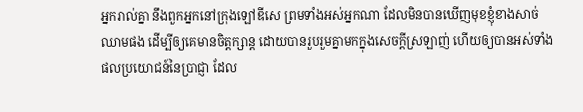អ្នករាល់គ្នា នឹងពួកអ្នកនៅក្រុងឡៅឌីសេ ព្រមទាំងអស់អ្នកណា ដែលមិនបានឃើញមុខខ្ញុំខាងសាច់ឈាមផង ដើម្បីឲ្យគេមានចិត្តក្សាន្ត ដោយបានរួបរួមគ្នាមកក្នុងសេចក្ដីស្រឡាញ់ ហើយឲ្យបានអស់ទាំងផលប្រយោជន៍នៃប្រាជ្ញា ដែល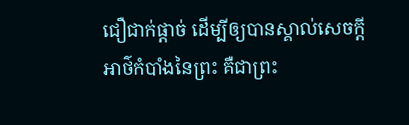ជឿជាក់ផ្តាច់ ដើម្បីឲ្យបានស្គាល់សេចក្ដីអាថ៌កំបាំងនៃព្រះ គឺជាព្រះ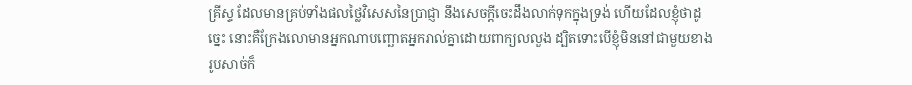គ្រីស្ទ ដែលមានគ្រប់ទាំងផលថ្លៃវិសេសនៃប្រាជ្ញា នឹងសេចក្ដីចេះដឹងលាក់ទុកក្នុងទ្រង់ ហើយដែលខ្ញុំថាដូច្នេះ នោះគឺក្រែងលោមានអ្នកណាបញ្ឆោតអ្នករាល់គ្នាដោយពាក្យលលួង ដ្បិតទោះបើខ្ញុំមិននៅជាមួយខាងរូបសាច់ក៏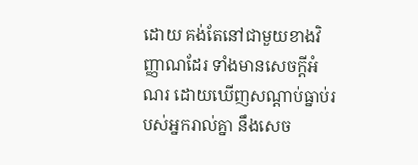ដោយ គង់តែនៅជាមួយខាងវិញ្ញាណដែរ ទាំងមានសេចក្ដីអំណរ ដោយឃើញសណ្តាប់ធ្នាប់របស់អ្នករាល់គ្នា នឹងសេច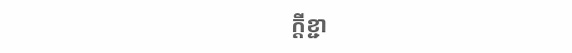ក្ដីខ្ជា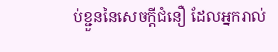ប់ខ្ជួននៃសេចក្ដីជំនឿ ដែលអ្នករាល់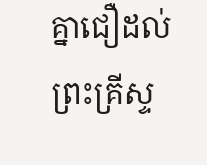គ្នាជឿដល់ព្រះគ្រីស្ទ